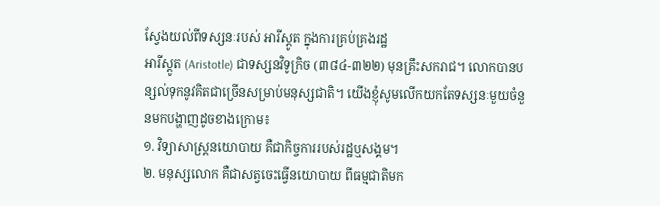ស្វែងយល់ពីទស្សនៈរបស់ អារីស្តូត ក្នុងការគ្រប់គ្រងរដ្ឋ
អារីស្តូត (Aristotle) ជាទស្សនវិទូក្រិច (៣៨៤-៣២២) មុនគ្រឹះសករាជ។ លោកបានបន្សល់ទុកនូវគិតជាច្រើនសម្រាប់មនុស្សជាតិ។ យើងខ្ញុំសូមលើកយកតែទស្សនៈមួយចំនួនមកបង្ហាញដូចខាងក្រោម៖
១. វិទ្យាសាស្រ្តនយោបាយ គឺជាកិច្ចការរបស់រដ្ឋឬសង្គម។
២. មនុស្សលោក គឺជាសត្វចេះធ្វើនយោបាយ ពីធម្មជាតិមក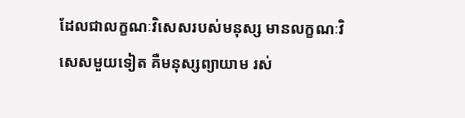ដែលជាលក្ខណៈវិសេសរបស់មនុស្ស មានលក្ខណៈវិសេសមួយទៀត គឺមនុស្សព្យាយាម រស់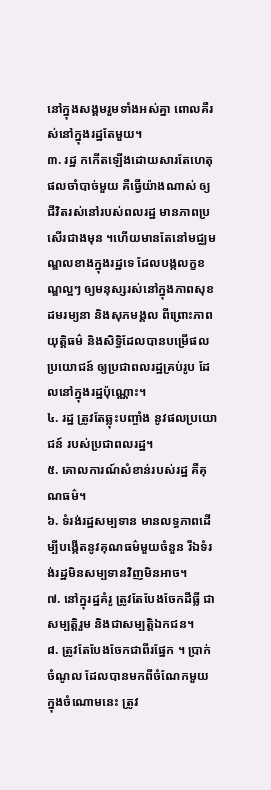នៅក្នុងសង្គមរួមទាំងអស់គ្នា ពោលគឺរស់នៅក្នុងរដ្ឋតែមួយ។
៣. រដ្ឋ កកើតឡើងដោយសារតែហេតុផលចាំបាច់មួយ គឺធ្វើយ៉ាងណាស់ ឲ្យជីវិតរស់នៅរបស់ពលរដ្ឋ មានភាពប្រសើរជាងមុន ។ហើយមានតែនៅមជ្ឈមណ្ឌលខាងក្នុងរដ្ឋទេ ដែលបង្កលក្ខខណ្ឌល្អៗ ឲ្យមនុស្សរស់នៅក្នុងភាពសុខដមរម្យនា និងសុភមង្គល ពីព្រោះភាពយុត្តិធម៌ និងសិទ្ធិដែលបានបម្រើផលប្រយោជន៍ ឲ្យប្រជាពលរដ្ឋគ្រប់រូប ដែលនៅក្នុងរដ្ឋប៉ុណ្ណោះ។
៤. រដ្ឋ ត្រូវតែឆ្លុះបញ្ចាំង នូវផលប្រយោជន៍ របស់ប្រជាពលរដ្ឋ។
៥. គោលការណ៍សំខាន់របស់រដ្ឋ គឺគុណធម៌។
៦. ទំរង់រដ្ឋសម្បទាន មានលទ្ធភាពដើម្បីបង្កើតនូវគុណធម៌មួយចំនួន រីឯទំរង់រដ្ឋមិនសម្បទានវិញមិនអាច។
៧. នៅក្នុរដ្ឋគំរូ ត្រូវតែបែងចែកដីធ្លី ជាសម្បត្តិរួម និងជាសម្បត្តិឯកជន។
៨. ត្រូវតែបែងចែកជាពីរផ្នែក ។ ប្រាក់ចំណូល ដែលបានមកពីចំណែកមួយ ក្នុងចំណោមនេះ ត្រូវ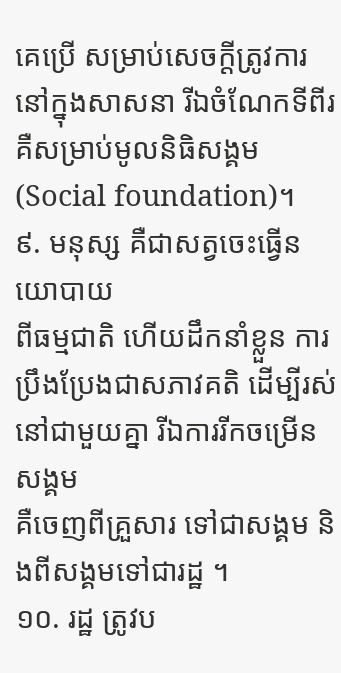គេប្រើ សម្រាប់សេចក្តីត្រូវការនៅក្នុងសាសនា រីឯចំណែកទីពីរ គឺសម្រាប់មូលនិធិសង្គម (Social foundation)។
៩. មនុស្ស គឺជាសត្វចេះធ្វើនយោបាយ
ពីធម្មជាតិ ហើយដឹកនាំខ្លួន ការប្រឹងប្រែងជាសភាវគតិ ដើម្បីរស់នៅជាមួយគ្នា រីឯការរីកចម្រើនសង្គម
គឺចេញពីគ្រួសារ ទៅជាសង្គម និងពីសង្គមទៅជារដ្ឋ ។
១០. រដ្ឋ ត្រូវប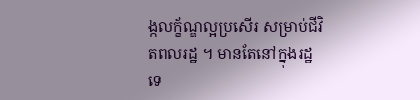ង្កលក្ខ័ណ្ឌល្អប្រសើរ សម្រាប់ជីវិតពលរដ្ឋ ។ មានតែនៅក្នុងរដ្ឋទេ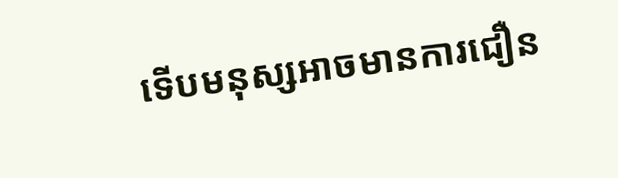ទើបមនុស្សអាចមានការជឿន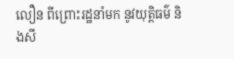លឿន ពីព្រោះរដ្ឋនាំមក នូវយុត្តិធម៌ និងសី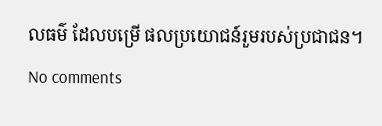លធម៌ ដែលបម្រើ ផលប្រយោជន៍រួមរបស់ប្រជាជន។
No comments